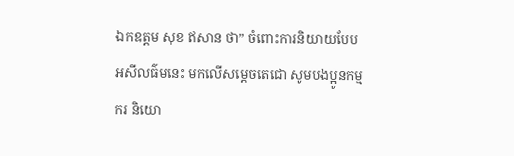ឯកឧត្តម សុខ ឥសាន ថា” ចំពោះការនិយាយបែប អសីលធ៌មនេះ មកលើសម្តេចតេជោ សូមបងប្អូនកម្មករ និយោ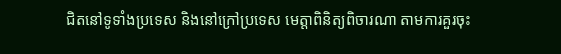ជិតនៅទូទាំងប្រទេស និងនៅក្រៅប្រទេស មេត្តាពិនិត្យពិចារណា តាមការគួរចុះ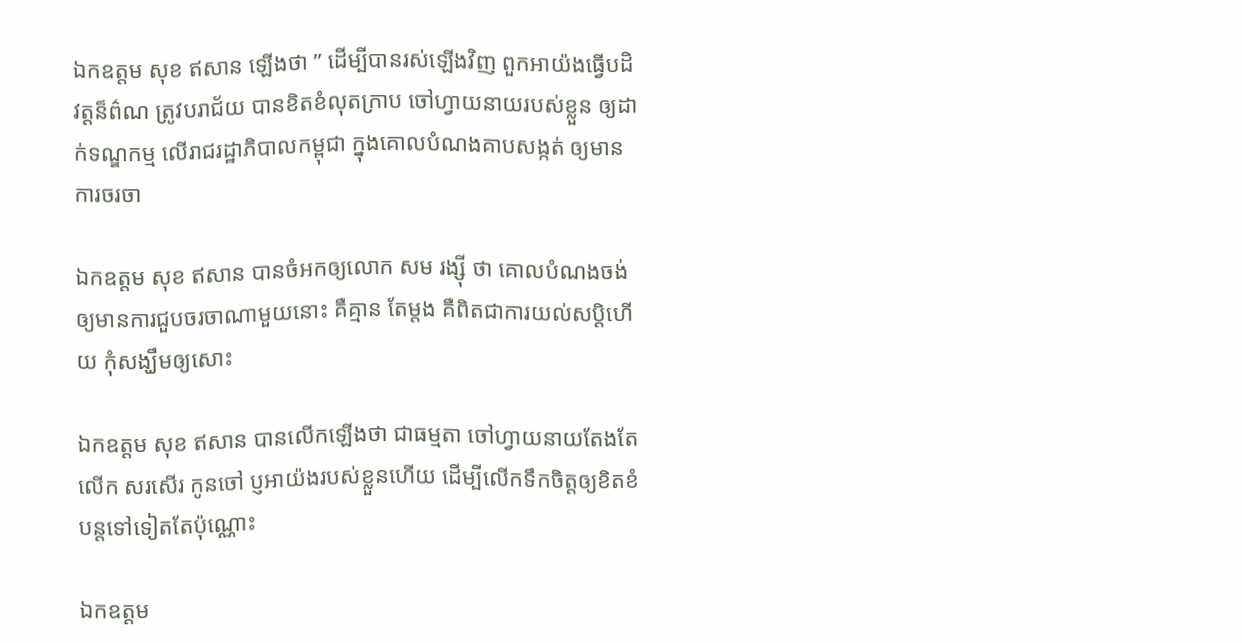ឯកឧត្តម សុខ ឥសាន ឡើងថា ” ដើម្បីបានរស់ឡើងវិញ ពួកអាយ៉ងធ្វើបដិវត្តន៏ព៌ណ ត្រូវបរាជ័យ បានខិតខំលុតក្រាប ចៅហ្វាយនាយរបស់ខ្លួន ឲ្យដាក់ទណ្ឌកម្ម លើរាជរដ្ឋាភិបាលកម្ពុជា ក្នុងគោលបំណងគាបសង្កត់ ឲ្យមានការចរចា

ឯកឧត្តម សុខ ឥសាន បានចំអកឲ្យលោក សម រង្ស៊ី ថា គោលបំណងចង់ឲ្យមានការជួបចរចាណាមួយនោះ គឺគ្មាន តែម្តង គឺពិតជាការយល់សប្តិហើយ កុំសង្ឃឹមឲ្យសោះ

ឯកឧត្តម សុខ ឥសាន បានលើកឡើងថា ជាធម្មតា ចៅហ្វាយនាយតែងតែលើក សរសើរ កូនចៅ ប្ញអាយ៉ងរបស់ខ្លួនហើយ ដើម្បីលើកទឹកចិត្តឲ្យខិតខំ បន្តទៅទៀតតែប៉ុណ្ណោះ

ឯកឧត្តម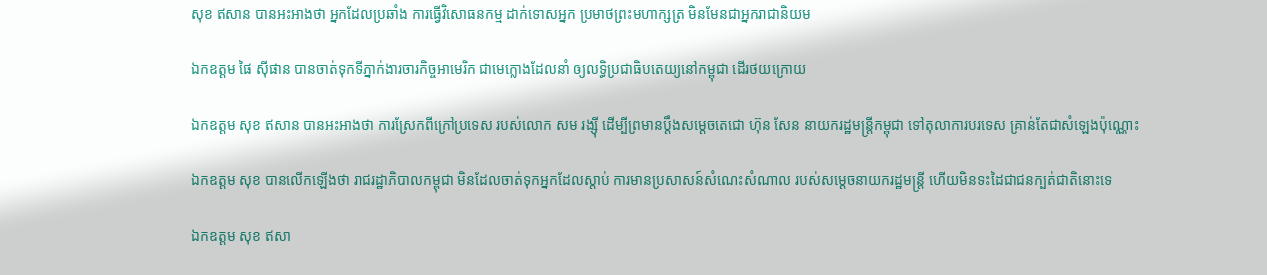សុខ ឥសាន បានអះអាងថា អ្នកដែលប្រឆាំង ការធ្វើវិសោធនកម្ម ដាក់ទោសអ្នក ប្រមាថព្រះមហាក្សត្រ មិនមែនជាអ្នករាជានិយម

ឯកឧត្តម ផៃ ស៊ីផាន បានចាត់ទុកទីភ្នាក់ងារចារកិច្ចអាមេរិក ជាមេក្លោងដែលនាំ ឲ្យលទ្ធិប្រជាធិបតេយ្យនៅកម្ពុជា ដើរថយក្រោយ

ឯកឧត្តម សុខ ឥសាន បានអះអាងថា ការស្រែកពីក្រៅប្រទេស របស់លោក សម រង្ស៊ី ដើម្បីព្រមានប្តឹងសម្តេចតេជោ ហ៊ុន សែន នាយករដ្ឋមន្ត្រីកម្ពុជា ទៅតុលាការបរទេស គ្រាន់តែជាសំឡេងប៉ុណ្ណោះ

ឯកឧត្តម សុខ បានលើកឡើងថា រាជរដ្ឋាភិបាលកម្ពុជា មិនដែលចាត់ទុកអ្នកដែលស្តាប់ ការមានប្រសាសន៍សំណេះសំណាល របស់សម្តេចនាយករដ្ឋមន្ត្រី ហើយមិនទះដៃជាជនក្បត់ជាតិនោះទេ

ឯកឧត្តម សុខ ឥសា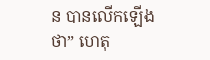ន បានលើកឡើង ថា” ហេតុ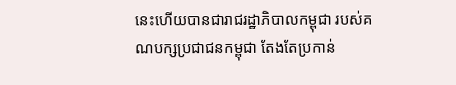នេះហើយបានជារាជរដ្ឋាភិបាលកម្ពុជា របស់គណបក្សប្រជាជនកម្ពុជា តែងតែប្រកាន់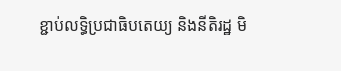ខ្ជាប់លទ្ធិប្រជាធិបតេយ្យ និងនីតិរដ្ឋ មិ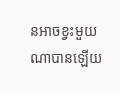នអាចខ្វះមួយណាបានឡើយ